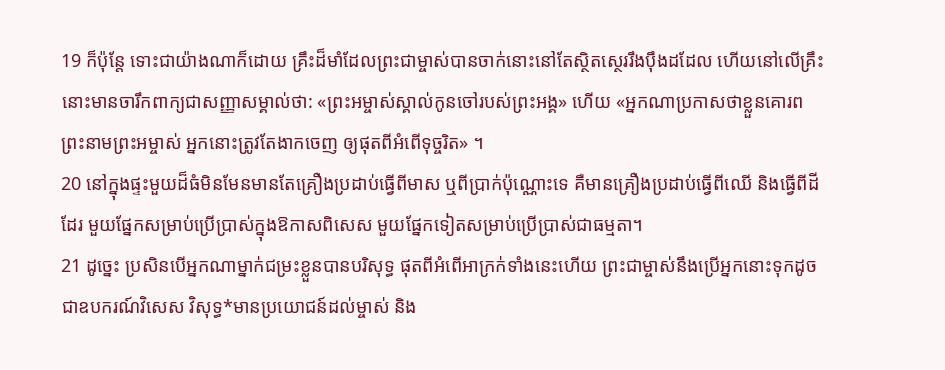19 ក៏ប៉ុន្តែ ទោះជាយ៉ាងណាក៏ដោយ គ្រឹះដ៏មាំដែលព្រះជាម្ចាស់បានចាក់នោះនៅតែស្ថិតស្ថេររឹងប៉ឹងដដែល ហើយនៅលើគ្រឹះនោះមានចារឹកពាក្យជាសញ្ញាសម្គាល់ថា: «ព្រះអម្ចាស់ស្គាល់កូនចៅរបស់ព្រះអង្គ» ហើយ «អ្នកណាប្រកាសថាខ្លួនគោរព ព្រះនាមព្រះអម្ចាស់ អ្នកនោះត្រូវតែងាកចេញ ឲ្យផុតពីអំពើទុច្ចរិត» ។
20 នៅក្នុងផ្ទះមួយដ៏ធំមិនមែនមានតែគ្រឿងប្រដាប់ធ្វើពីមាស ឬពីប្រាក់ប៉ុណ្ណោះទេ គឺមានគ្រឿងប្រដាប់ធ្វើពីឈើ និងធ្វើពីដីដែរ មួយផ្នែកសម្រាប់ប្រើប្រាស់ក្នុងឱកាសពិសេស មួយផ្នែកទៀតសម្រាប់ប្រើប្រាស់ជាធម្មតា។
21 ដូច្នេះ ប្រសិនបើអ្នកណាម្នាក់ជម្រះខ្លួនបានបរិសុទ្ធ ផុតពីអំពើអាក្រក់ទាំងនេះហើយ ព្រះជាម្ចាស់នឹងប្រើអ្នកនោះទុកដូចជាឧបករណ៍វិសេស វិសុទ្ធ*មានប្រយោជន៍ដល់ម្ចាស់ និង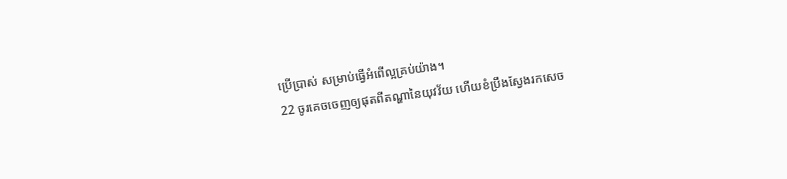ប្រើប្រាស់ សម្រាប់ធ្វើអំពើល្អគ្រប់យ៉ាង។
22 ចូរគេចចេញឲ្យផុតពីតណ្ហានៃយុវវ័យ ហើយខំប្រឹងស្វែងរកសេច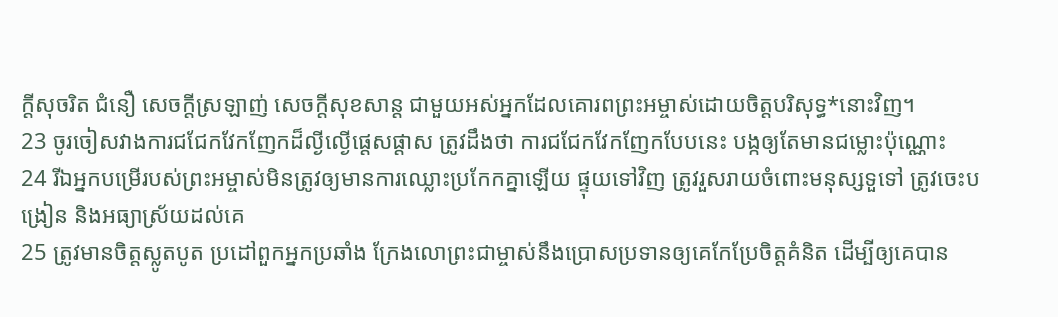ក្ដីសុចរិត ជំនឿ សេចក្ដីស្រឡាញ់ សេចក្ដីសុខសាន្ត ជាមួយអស់អ្នកដែលគោរពព្រះអម្ចាស់ដោយចិត្តបរិសុទ្ធ*នោះវិញ។
23 ចូរចៀសវាងការជជែកវែកញែកដ៏ល្ងីល្ងើផ្ដេសផ្ដាស ត្រូវដឹងថា ការជជែកវែកញែកបែបនេះ បង្កឲ្យតែមានជម្លោះប៉ុណ្ណោះ
24 រីឯអ្នកបម្រើរបស់ព្រះអម្ចាស់មិនត្រូវឲ្យមានការឈ្លោះប្រកែកគ្នាឡើយ ផ្ទុយទៅវិញ ត្រូវរួសរាយចំពោះមនុស្សទួទៅ ត្រូវចេះបង្រៀន និងអធ្យាស្រ័យដល់គេ
25 ត្រូវមានចិត្តស្លូតបូត ប្រដៅពួកអ្នកប្រឆាំង ក្រែងលោព្រះជាម្ចាស់នឹងប្រោសប្រទានឲ្យគេកែប្រែចិត្តគំនិត ដើម្បីឲ្យគេបាន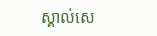ស្គាល់សេ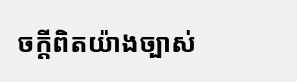ចក្ដីពិតយ៉ាងច្បាស់